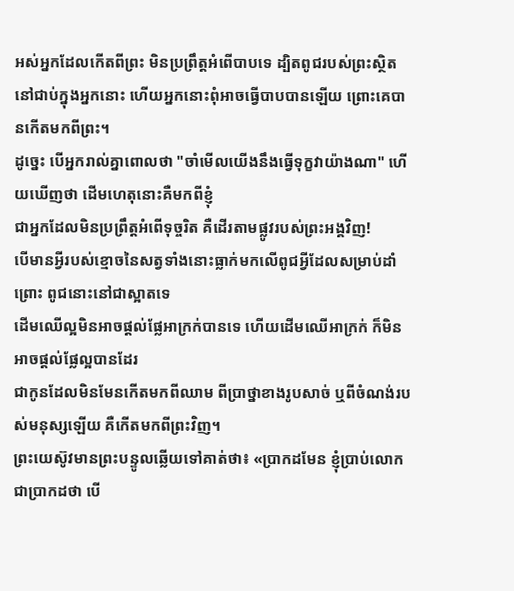អស់អ្នកដែលកើតពីព្រះ មិនប្រព្រឹត្តអំពើបាបទេ ដ្បិតពូជរបស់ព្រះស្ថិតនៅជាប់ក្នុងអ្នកនោះ ហើយអ្នកនោះពុំអាចធ្វើបាបបានឡើយ ព្រោះគេបានកើតមកពីព្រះ។
ដូច្នេះ បើអ្នករាល់គ្នាពោលថា "ចាំមើលយើងនឹងធ្វើទុក្ខវាយ៉ាងណា" ហើយឃើញថា ដើមហេតុនោះគឺមកពីខ្ញុំ
ជាអ្នកដែលមិនប្រព្រឹត្តអំពើទុច្ចរិត គឺដើរតាមផ្លូវរបស់ព្រះអង្គវិញ!
បើមានអ្វីរបស់ខ្មោចនៃសត្វទាំងនោះធ្លាក់មកលើពូជអ្វីដែលសម្រាប់ដាំព្រោះ ពូជនោះនៅជាស្អាតទេ
ដើមឈើល្អមិនអាចផ្តល់ផ្លែអាក្រក់បានទេ ហើយដើមឈើអាក្រក់ ក៏មិនអាចផ្តល់ផ្លែល្អបានដែរ
ជាកូនដែលមិនមែនកើតមកពីឈាម ពីប្រាថ្នាខាងរូបសាច់ ឬពីចំណង់របស់មនុស្សឡើយ គឺកើតមកពីព្រះវិញ។
ព្រះយេស៊ូវមានព្រះបន្ទូលឆ្លើយទៅគាត់ថា៖ «ប្រាកដមែន ខ្ញុំប្រាប់លោកជាប្រាកដថា បើ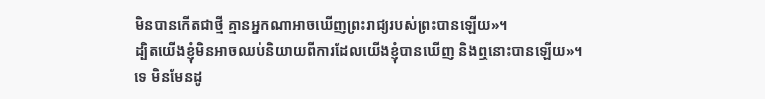មិនបានកើតជាថ្មី គ្មានអ្នកណាអាចឃើញព្រះរាជ្យរបស់ព្រះបានឡើយ»។
ដ្បិតយើងខ្ញុំមិនអាចឈប់និយាយពីការដែលយើងខ្ញុំបានឃើញ និងឮនោះបានឡើយ»។
ទេ មិនមែនដូ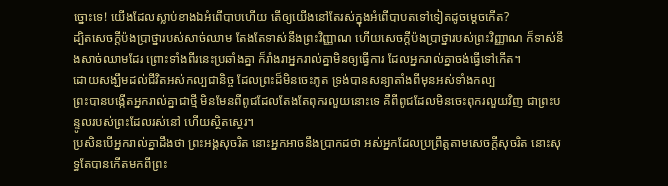ច្នោះទេ! យើងដែលស្លាប់ខាងឯអំពើបាបហើយ តើឲ្យយើងនៅតែរស់ក្នុងអំពើបាបតទៅទៀតដូចម្ដេចកើត?
ដ្បិតសេចក្ដីប៉ងប្រាថ្នារបស់សាច់ឈាម តែងតែទាស់នឹងព្រះវិញ្ញាណ ហើយសេចក្ដីប៉ងប្រាថ្នារបស់ព្រះវិញ្ញាណ ក៏ទាស់នឹងសាច់ឈាមដែរ ព្រោះទាំងពីរនេះប្រឆាំងគ្នា ក៏រាំងរាអ្នករាល់គ្នាមិនឲ្យធ្វើការ ដែលអ្នករាល់គ្នាចង់ធ្វើទៅកើត។
ដោយសង្ឃឹមដល់ជីវិតអស់កល្បជានិច្ច ដែលព្រះដ៏មិនចេះភូត ទ្រង់បានសន្យាតាំងពីមុនអស់ទាំងកល្ប
ព្រះបានបង្កើតអ្នករាល់គ្នាជាថ្មី មិនមែនពីពូជដែលតែងតែពុករលួយនោះទេ គឺពីពូជដែលមិនចេះពុករលួយវិញ ជាព្រះបន្ទូលរបស់ព្រះដែលរស់នៅ ហើយស្ថិតស្ថេរ។
ប្រសិនបើអ្នករាល់គ្នាដឹងថា ព្រះអង្គសុចរិត នោះអ្នកអាចនឹងប្រាកដថា អស់អ្នកដែលប្រព្រឹត្តតាមសេចក្ដីសុចរិត នោះសុទ្ធតែបានកើតមកពីព្រះ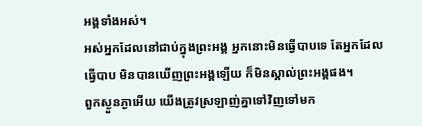អង្គទាំងអស់។
អស់អ្នកដែលនៅជាប់ក្នុងព្រះអង្គ អ្នកនោះមិនធ្វើបាបទេ តែអ្នកដែលធ្វើបាប មិនបានឃើញព្រះអង្គឡើយ ក៏មិនស្គាល់ព្រះអង្គផង។
ពួកស្ងួនភ្ងាអើយ យើងត្រូវស្រឡាញ់គ្នាទៅវិញទៅមក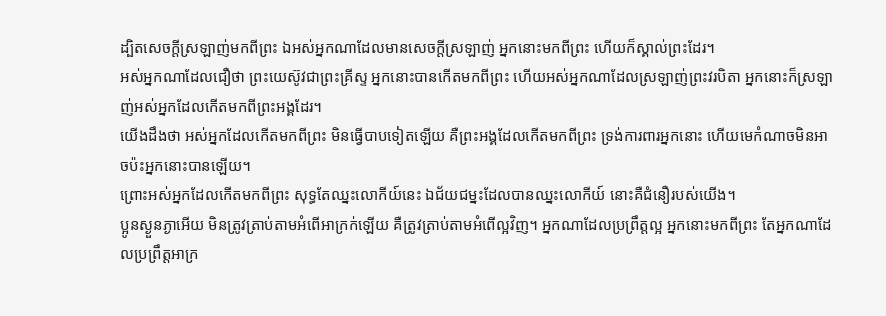ដ្បិតសេចក្ដីស្រឡាញ់មកពីព្រះ ឯអស់អ្នកណាដែលមានសេចក្ដីស្រឡាញ់ អ្នកនោះមកពីព្រះ ហើយក៏ស្គាល់ព្រះដែរ។
អស់អ្នកណាដែលជឿថា ព្រះយេស៊ូវជាព្រះគ្រីស្ទ អ្នកនោះបានកើតមកពីព្រះ ហើយអស់អ្នកណាដែលស្រឡាញ់ព្រះវរបិតា អ្នកនោះក៏ស្រឡាញ់អស់អ្នកដែលកើតមកពីព្រះអង្គដែរ។
យើងដឹងថា អស់អ្នកដែលកើតមកពីព្រះ មិនធ្វើបាបទៀតឡើយ គឺព្រះអង្គដែលកើតមកពីព្រះ ទ្រង់ការពារអ្នកនោះ ហើយមេកំណាចមិនអាចប៉ះអ្នកនោះបានឡើយ។
ព្រោះអស់អ្នកដែលកើតមកពីព្រះ សុទ្ធតែឈ្នះលោកីយ៍នេះ ឯជ័យជម្នះដែលបានឈ្នះលោកីយ៍ នោះគឺជំនឿរបស់យើង។
ប្អូនស្ងួនភ្ងាអើយ មិនត្រូវត្រាប់តាមអំពើអាក្រក់ឡើយ គឺត្រូវត្រាប់តាមអំពើល្អវិញ។ អ្នកណាដែលប្រព្រឹត្តល្អ អ្នកនោះមកពីព្រះ តែអ្នកណាដែលប្រព្រឹត្តអាក្រ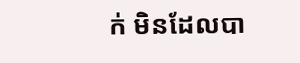ក់ មិនដែលបា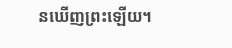នឃើញព្រះឡើយ។